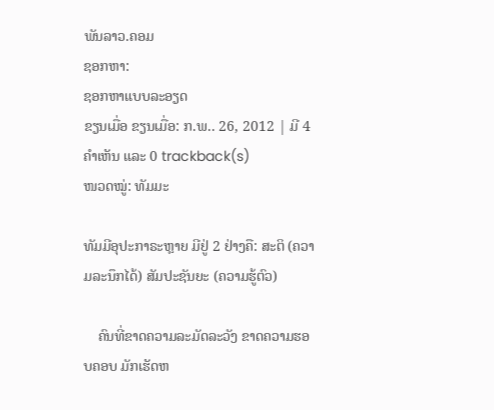ພັນລາວ.ຄອມ
ຊອກຫາ:
ຊອກຫາແບບລະອຽດ
ຂຽນເມື່ອ ຂຽນເມື່ອ: ກ.ພ.. 26, 2012 | ມີ 4 ຄຳເຫັນ ແລະ 0 trackback(s)
ໜວດໝູ່: ທັມມະ

ທັມມີອຸປະກາຣະຫຼາຍ ມີຢູ່ 2 ຢ່າງຄື: ສະຕິ (ຄວາມລະນຶກໄດ້) ສັມປະຊັນຍະ (ຄວາມຮູ້ຕົວ)

    ຄົນທີ່ຂາດຄວາມລະມັດລະວັງ ຂາດຄວາມຮອບຄອບ ມັກເຮັດຫ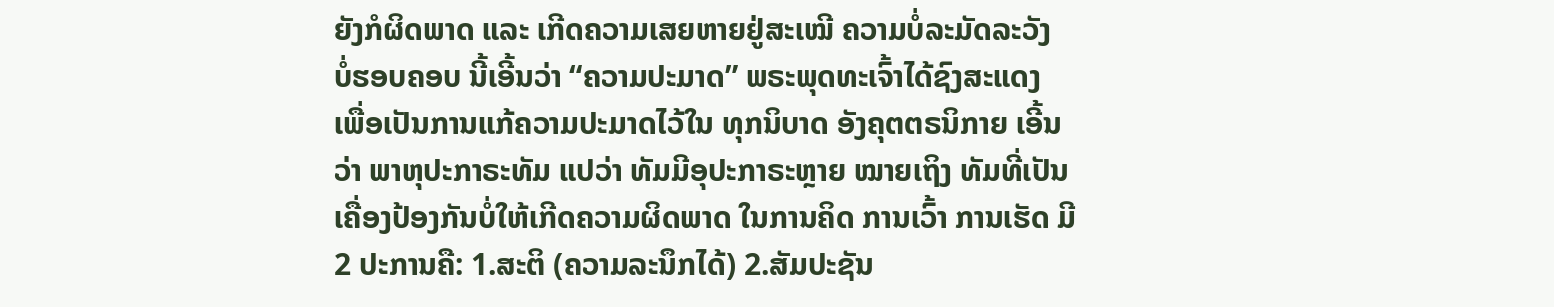ຍັງກໍຜິດພາດ ແລະ ເກີດຄວາມເສຍຫາຍຢູ່ສະເໝີ ຄວາມບໍ່ລະມັດລະວັງ ບໍ່ຮອບຄອບ ນີ້ເອີ້ນວ່າ “ຄວາມປະມາດ” ພຣະພຸດທະເຈົ້າໄດ້ຊົງສະແດງ ເພື່ອເປັນການແກ້ຄວາມປະມາດໄວ້ໃນ ທຸກນິບາດ ອັງຄຸຕຕຣນິກາຍ ເອີ້ນວ່າ ພາຫຸປະກາຣະທັມ ແປວ່າ ທັມມີອຸປະກາຣະຫຼາຍ ໝາຍເຖິງ ທັມທີ່ເປັນເຄື່ອງປ້ອງກັນບໍ່ໃຫ້ເກີດຄວາມຜິດພາດ ໃນການຄິດ ການເວົ້າ ການເຮັດ ມີ 2 ປະການຄື: 1.ສະຕິ (ຄວາມລະນຶກໄດ້) 2.ສັມປະຊັນ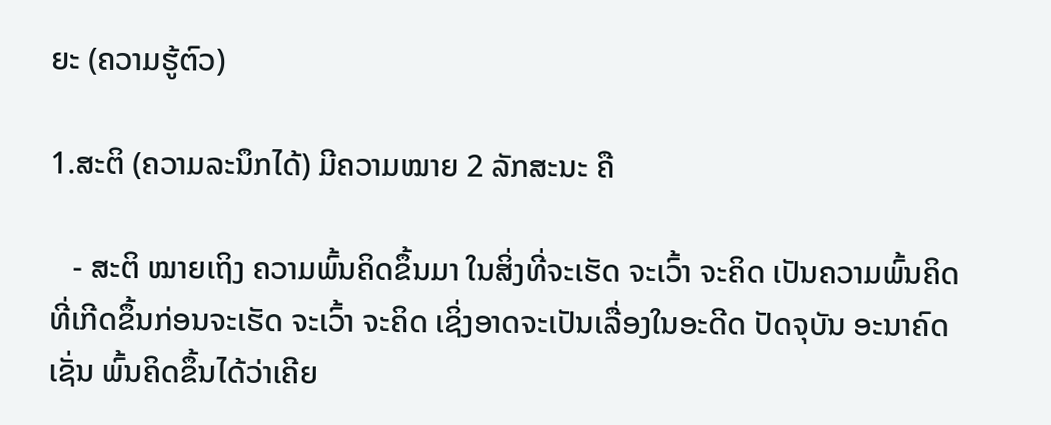ຍະ (ຄວາມຮູ້ຕົວ)

1.ສະຕິ (ຄວາມລະນຶກໄດ້) ມີຄວາມໝາຍ 2 ລັກສະນະ ຄື

   - ສະຕິ ໝາຍເຖິງ ຄວາມພົ້ນຄິດຂຶ້ນມາ ໃນສິ່ງທີ່ຈະເຮັດ ຈະເວົ້າ ຈະຄິດ ເປັນຄວາມພົ້ນຄິດທີ່ເກີດຂຶ້ນກ່ອນຈະເຮັດ ຈະເວົ້າ ຈະຄິດ ເຊິ່ງອາດຈະເປັນເລື່ອງໃນອະດີດ ປັດຈຸບັນ ອະນາຄົດ ເຊັ່ນ ພົ້ນຄິດຂຶ້ນໄດ້ວ່າເຄີຍ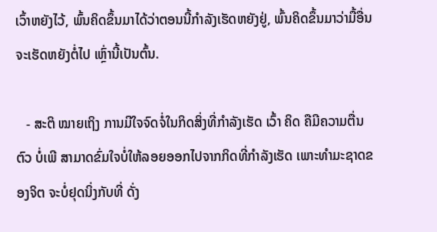ເວົ້າຫຍັງໄວ້, ພົ້ນຄິດຂຶ້ນມາໄດ້ວ່າຕອນນີ້ກຳລັງເຮັດຫຍັງຢູ່, ພົ້ນຄິດຂຶ້ນມາວ່າມື້ອື່ນຈະເຮັດຫຍັງຕໍ່ໄປ ເຫຼົ່ານີ້ເປັນຕົ້ນ.

   - ສະຕິ ໝາຍເຖິງ ການມີໃຈຈົດຈໍ່ໃນກິດສິ່ງທີ່ກຳລັງເຮັດ ເວົ້າ ຄິດ ຄືມີຄວາມຕື່ນຕົວ ບໍ່ເພີ ສາມາດຂົ່ມໃຈບໍ່ໃຫ້ລອຍອອກໄປຈາກກິດທີ່ກຳລັງເຮັດ ເພາະທຳມະຊາດຂອງຈິຕ ຈະບໍ່ຢຸດນິ່ງກັບທີ່ ດັ່ງ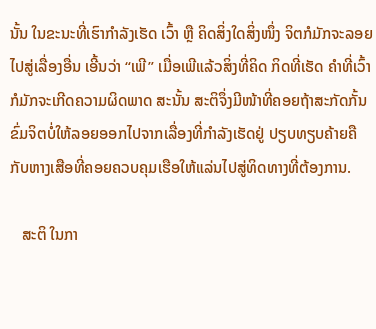ນັ້ນ ໃນຂະນະທີ່ເຮົາກຳລັງເຮັດ ເວົ້າ ຫຼື ຄິດສິ່ງໃດສິ່ງໜຶ່ງ ຈິຕກໍມັກຈະລອຍໄປສູ່ເລື່ອງອື່ນ ເອີ້ນວ່າ “ເພີ” ເມື່ອເພີແລ້ວສິ່ງທີ່ຄິດ ກິດທີ່ເຮັດ ຄຳທີ່ເວົ້າ ກໍມັກຈະເກີດຄວາມຜິດພາດ ສະນັ້ນ ສະຕິຈຶ່ງມີໜ້າທີ່ຄອຍຖ້າສະກັດກັ້ນ ຂົ່ມຈິຕບໍ່ໃຫ້ລອຍອອກໄປຈາກເລື່ອງທີ່ກຳລັງເຮັດຢູ່ ປຽບທຽບຄ້າຍຄືກັບຫາງເສືອທີ່ຄອຍຄວບຄຸມເຮືອໃຫ້ແລ່ນໄປສູ່ທິດທາງທີ່ຕ້ອງການ.

   ສະຕິ ໃນກາ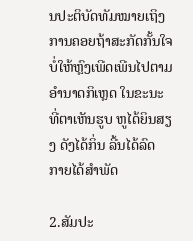ນປະຕິບັດທັມໝາຍເຖິງ ການຄອຍຖ້າສະກັດກັ້ນໃຈບໍ່ໃຫ້ຫຼົງເພີດເພີນໄປຕາມອຳນາດກິເຫຼດ ໃນຂະນະທີ່ຕາເຫັນຮູບ ຫູໄດ້ຍິນສຽງ ດັງໄດ້ກິ່ນ ລີ້ນໄດ້ລົດ ກາຍໄດ້ສຳພັດ

2.ສັມປະ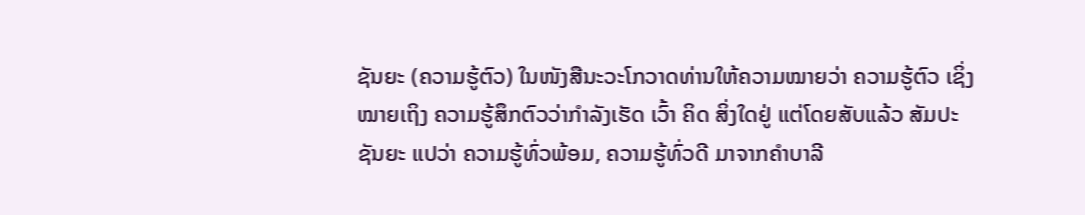ຊັນຍະ (ຄວາມຮູ້ຕົວ) ໃນໜັງສືນະວະໂກວາດທ່ານໃຫ້ຄວາມໝາຍວ່າ ຄວາມຮູ້ຕົວ ເຊິ່ງໝາຍເຖິງ ຄວາມຮູ້ສຶກຕົວວ່າກຳລັງເຮັດ ເວົ້າ ຄິດ ສິ່ງໃດຢູ່ ແຕ່ໂດຍສັບແລ້ວ ສັມປະຊັນຍະ ແປວ່າ ຄວາມຮູ້ທົ່ວພ້ອມ, ຄວາມຮູ້ທົ່ວດີ ມາຈາກຄຳບາລີ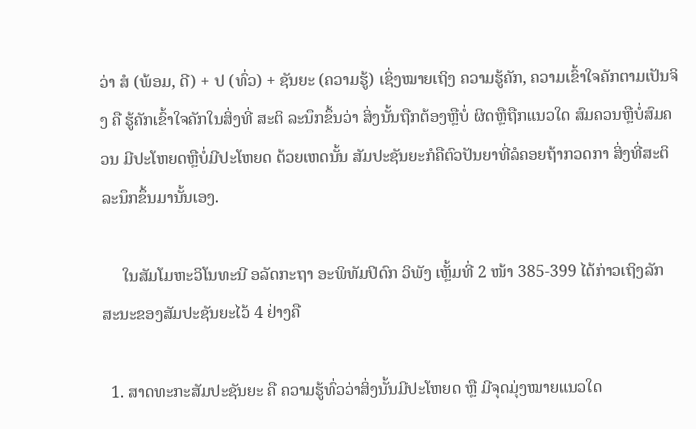ວ່າ ສໍ (ພ້ອມ, ດີ) + ປ (ທົ່ວ) + ຊັນຍະ (ຄວາມຮູ້) ເຊິ່ງໝາຍເຖິງ ຄວາມຮູ້ຄັກ, ຄວາມເຂົ້າໃຈຄັກຕາມເປັນຈິງ ຄື ຮູ້ຄັກເຂົ້າໃຈຄັກໃນສິ່ງທີ່ ສະຕິ ລະນຶກຂຶ້ນວ່າ ສິ່ງນັ້ນຖືກຕ້ອງຫຼືບໍ່ ຜິດຫຼືຖືກແນວໃດ ສົມຄວນຫຼືບໍ່ສົມຄວນ ມີປະໂຫຍດຫຼືບໍ່ມີປະໂຫຍດ ດ້ວຍເຫດນັ້ນ ສັມປະຊັນຍະກໍຄືຕົວປັນຍາທີ່ລໍຄອຍຖ້າກວດກາ ສິ່ງທີ່ສະຕິລະນຶກຂຶ້ນມານັ້ນເອງ.

     ໃນສັມໂມຫະວິໂນທະນີ ອລັດກະຖາ ອະພິທັມປິດົກ ວິພັງ ເຫຼັ້ມທີ່ 2 ໜ້າ 385-399 ໄດ້ກ່າວເຖິງລັກສະນະຂອງສັມປະຊັນຍະໄວ້ 4 ຢ່າງຄື

  1. ສາດທະກະສັມປະຊັນຍະ ຄື ຄວາມຮູ້ທົ່ວວ່າສິ່ງນັ້ນມີປະໂຫຍດ ຫຼື ມີຈຸດມຸ່ງໝາຍແນວໃດ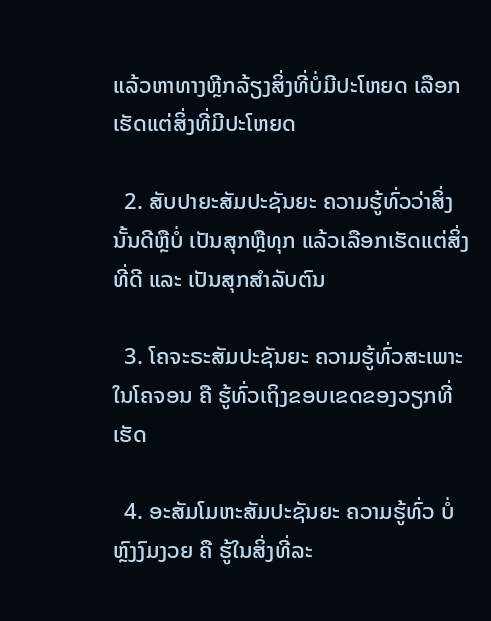ແລ້ວຫາທາງຫຼີກລ້ຽງສິ່ງທີ່ບໍ່ມີປະໂຫຍດ ເລືອກເຮັດແຕ່ສິ່ງທີ່ມີປະໂຫຍດ

  2. ສັບປາຍະສັມປະຊັນຍະ ຄວາມຮູ້ທົ່ວວ່າສິ່ງນັ້ນດີຫຼືບໍ່ ເປັນສຸກຫຼືທຸກ ແລ້ວເລືອກເຮັດແຕ່ສິ່ງທີ່ດີ ແລະ ເປັນສຸກສຳລັບຕົນ

  3. ໂຄຈະຣະສັມປະຊັນຍະ ຄວາມຮູ້ທົ່ວສະເພາະໃນໂຄຈອນ ຄື ຮູ້ທົ່ວເຖິງຂອບເຂດຂອງວຽກທີ່ເຮັດ

  4. ອະສັມໂມຫະສັມປະຊັນຍະ ຄວາມຮູ້ທົ່ວ ບໍ່ຫຼົງງົມງວຍ ຄື ຮູ້ໃນສິ່ງທີ່ລະ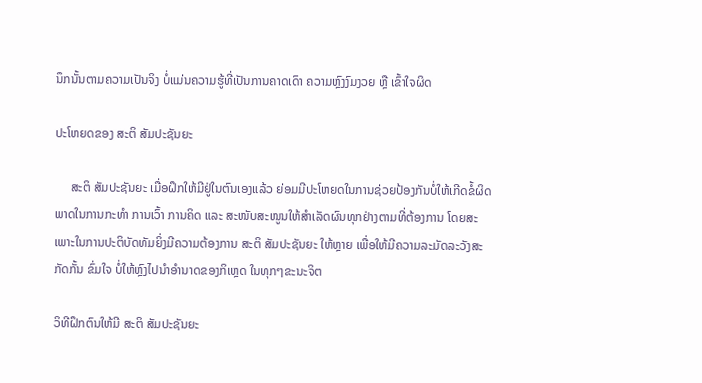ນຶກນັ້ນຕາມຄວາມເປັນຈິງ ບໍ່ແມ່ນຄວາມຮູ້ທີ່ເປັນການຄາດເດົາ ຄວາມຫຼົງງົມງວຍ ຫຼື ເຂົ້າໃຈຜິດ

ປະໂຫຍດຂອງ ສະຕິ ສັມປະຊັນຍະ

     ສະຕິ ສັມປະຊັນຍະ ເມື່ອຝຶກໃຫ້ມີຢູ່ໃນຕົນເອງແລ້ວ ຍ່ອມມີປະໂຫຍດໃນການຊ່ວຍປ້ອງກັນບໍ່ໃຫ້ເກີດຂໍ້ຜິດພາດໃນການກະທຳ ການເວົ້າ ການຄິດ ແລະ ສະໜັບສະໜູນໃຫ້ສຳເລັດຜົນທຸກຢ່າງຕາມທີ່ຕ້ອງການ ໂດຍສະເພາະໃນການປະຕິບັດທັມຍິ່ງມີຄວາມຕ້ອງການ ສະຕິ ສັມປະຊັນຍະ ໃຫ້ຫຼາຍ ເພື່ອໃຫ້ມີຄວາມລະມັດລະວັງສະກັດກັ້ນ ຂົ່ມໃຈ ບໍ່ໃຫ້ຫຼົງໄປນຳອຳນາດຂອງກິເຫຼດ ໃນທຸກໆຂະນະຈິຕ

ວິທີຝຶກຕົນໃຫ້ມີ ສະຕິ ສັມປະຊັນຍະ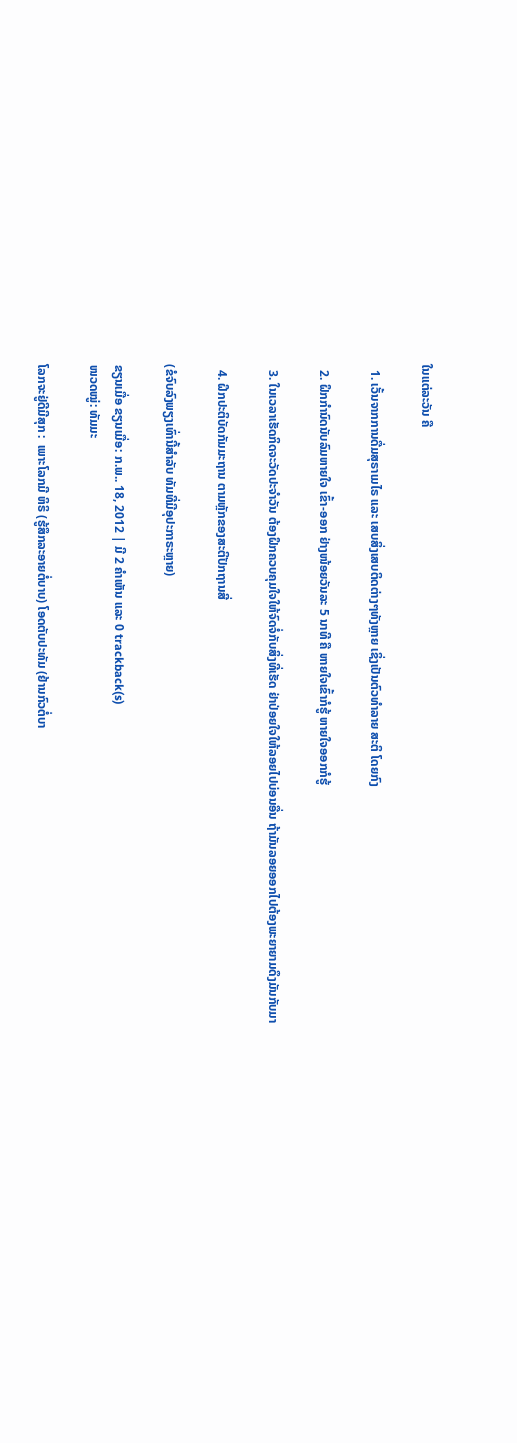ໃນແຕ່ລະວັນ ຄື

  1. ເວັ້ນຈາກການດື່ມສຸຣາເມໄຣ ແລະ ເສບສິ່ງເສບຕິດຕ່າງໆທັງຫຼາຍ ເຊິ່ງເປັນຕົວທຳລາຍ ສະຕິ ໂດຍກົງ

  2. ຝຶກກຳນົດນັບລົມຫາຍໃຈ ເຂົ້າ-ອອກ ຢ່າງໜ້ອຍວັນລະ 5 ນາທີ ຄື ຫາຍໃຈເຂົ້າກໍຮູ້ ຫາຍໃຈອອກກໍຮູ້

  3. ໃນເວລາເຮັດກິດຈະວັດປະຈຳວັນ ຕ້ອງຝຶກຄວບຄຸມໃຈໃຫ້ຈົດຈໍ່ກັບສິ່ງທີ່ເຮັດ ຢ່າປ່ອຍໃຈໃຫ້ລອຍໄປບ່ອນອື່ນ ຖ້າມັນລອຍອອກໄປຕ້ອງພະຍາຍາມດຶງມັນກັບມາ

  4. ຝຶກປະຕິບັດກັມມະຖານ ຕາມຫຼັກຂອງສະຕິປັກຖານສີ່

(ຂໍຈົບລົງພຽງເທົ່ານີ້ສຳລັບ ທັມທີ່ມີອຸປະກາຣະຫຼາຍ)

ຂຽນເມື່ອ ຂຽນເມື່ອ: ກ.ພ.. 18, 2012 | ມີ 2 ຄຳເຫັນ ແລະ 0 trackback(s)
ໜວດໝູ່: ທັມມະ

ໂລກຈະຢູ່ດີມີສຸກ :  ເພາະໂລກມີ ຫິຣິ (ຮູ້ສຶກລະອາຍຕໍ່ບາບ) ໂອດຕັບປະທັມ (ຢ້ານກົວຕໍ່ບາ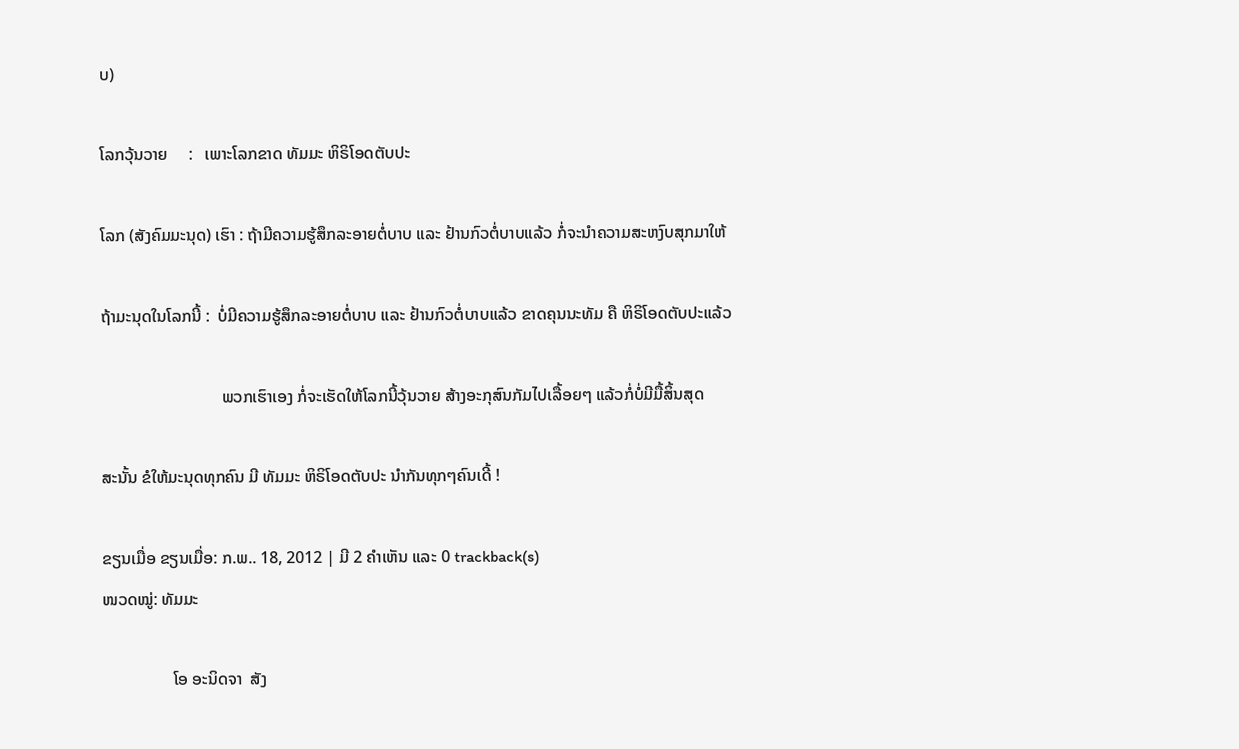ບ)

ໂລກວຸ້ນວາຍ     :   ເພາະໂລກຂາດ ທັມມະ ຫິຣິໂອດຕັບປະ

ໂລກ (ສັງຄົມມະນຸດ) ເຮົາ : ຖ້າມີຄວາມຮູ້ສຶກລະອາຍຕໍ່ບາບ ແລະ ຢ້ານກົວຕໍ່ບາບແລ້ວ ກໍ່ຈະນຳຄວາມສະຫງົບສຸກມາໃຫ້

ຖ້າມະນຸດໃນໂລກນີ້ :  ບໍ່ມີຄວາມຮູ້ສຶກລະອາຍຕໍ່ບາບ ແລະ ຢ້ານກົວຕໍ່ບາບແລ້ວ ຂາດຄຸນນະທັມ ຄື ຫິຣິໂອດຕັບປະແລ້ວ

                             ພວກເຮົາເອງ ກໍ່ຈະເຮັດໃຫ້ໂລກນີ້ວຸ້ນວາຍ ສ້າງອະກຸສົນກັມໄປເລື້ອຍໆ ແລ້ວກໍ່ບໍ່ມີມື້ສິ້ນສຸດ

ສະນັ້ນ ຂໍໃຫ້ມະນຸດທຸກຄົນ ມີ ທັມມະ ຫິຣິໂອດຕັບປະ ນຳກັນທຸກໆຄົນເດີ້ !

ຂຽນເມື່ອ ຂຽນເມື່ອ: ກ.ພ.. 18, 2012 | ມີ 2 ຄຳເຫັນ ແລະ 0 trackback(s)
ໜວດໝູ່: ທັມມະ

                 ໂອ ອະນິດຈາ  ສັງ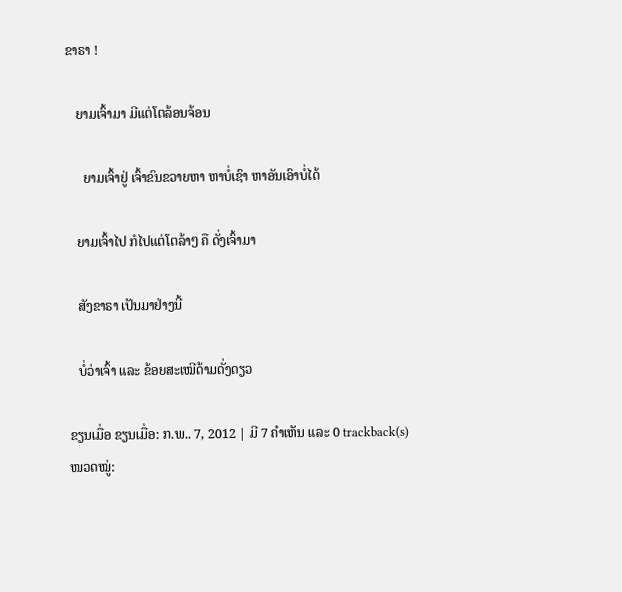ຂາຣາ !

   ຍາມເຈົ້າມາ ມີແຕ່ໂຕລ້ອນຈ້ອນ

     ຍາມເຈົ້າຢູ່ ເຈົ້າຂົນຂວາຍຫາ ຫາບໍ່ເຊົາ ຫາອັນເອົາບໍ່ໄດ້

   ຍາມເຈົ້າໄປ ກໍໄປແຕ່ໂຕລ້າໆ ຄື ດັ່ງເຈົ້າມາ

   ສັງຂາຣາ ເປັນມາຢ່າງນີ້

   ບໍ່ວ່າເຈົ້າ ແລະ ຂ້ອຍສະເໝີດ້າມດັ່ງດຽວ

ຂຽນເມື່ອ ຂຽນເມື່ອ: ກ.ພ.. 7, 2012 | ມີ 7 ຄຳເຫັນ ແລະ 0 trackback(s)
ໜວດໝູ່: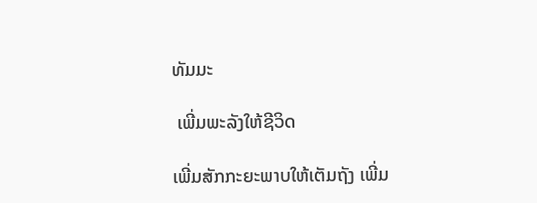ທັມມະ

 ເພີ່ມພະລັງໃຫ້ຊີວິດ

ເພີ່ມສັກກະຍະພາບໃຫ້ເຕັມຖັງ ເພີ່ມ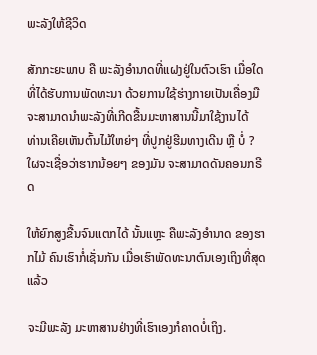ພະລັງໃຫ້ຊີວິດ

ສັກກະຍະພາບ ຄື ພະລັງອຳນາດທີ່ແຝງຢູ່ໃນຕົວເຮົາ ເມື່ອໃດທີ່ໄດ້ຮັບການພັດທະນາ ດ້ວຍການໃຊ້ຮ່າງກາຍເປັນເຄື່ອງມື ຈະສາມາດນຳພະລັງທີ່ເກີດຂື້ນມະຫາສານນີ້ມາໃຊ້ງານໄດ້
ທ່ານເຄີຍເຫັນຕົ້ນໄມ້ໃຫຍ່ໆ ທີ່ປູກຢູ່ຮີມທາງເດີນ ຫຼື ບໍ່ ? ໃຜຈະເຊື່ອວ່າຮາກນ້ອຍໆ ຂອງມັນ ຈະສາມາດດັນຄອນກຣີດ

ໃຫ້ຍົກສູງຂື້ນຈົນແຕກໄດ້ ນັ້ນແຫຼະ ຄືພະລັງອຳນາດ ຂອງຮາກໄມ້ ຄົນເຮົາກໍ່ເຊັ່ນກັນ ເມື່ອເຮົາພັດທະນາຕົນເອງເຖິງທີ່ສຸດແລ້ວ

ຈະມີພະລັງ ມະຫາສານຢ່າງທີ່ເຮົາເອງກໍຄາດບໍ່ເຖິງ.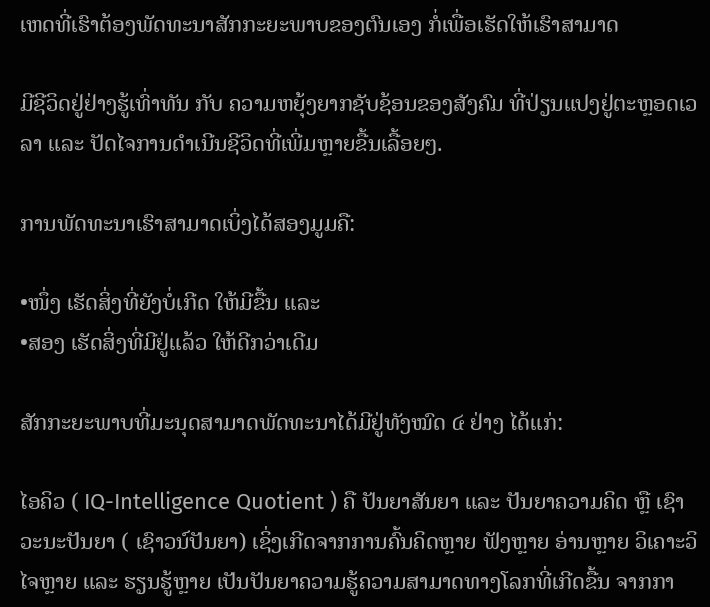ເຫດທີ່ເຮົາຕ້ອງພັດທະນາສັກກະຍະພາບຂອງຕົນເອງ ກໍ່ເພື່ອເຮັດໃຫ້ເຮົາສາມາດ

ມີຊີວິດຢູ່ຢ່າງຮູ້ເທົ່າທັນ ກັບ ຄວາມຫຍຸ້ງຍາກຊັບຊ້ອນຂອງສັງຄົມ ທີ່ປ່ຽນແປງຢູ່ຕະຫຼອດເວລາ ແລະ ປັດໄຈການດຳເນີນຊີວິດທີ່ເພີ່ມຫຼາຍຂື້ນເລື້ອຍໆ.

ການພັດທະນາເຮົາສາມາດເບິ່ງໄດ້ສອງມູມຄື:

•ໜຶ່ງ ເຮັດສິ່ງທີ່ຍັງບໍ່ເກີດ ໃຫ້ມີຂື້ນ ແລະ
•ສອງ ເຮັດສິ່ງທີ່ມີຢູ່ແລ້ວ ໃຫ້ດີກວ່າເດີມ

ສັກກະຍະພາບທີ່ມະນຸດສາມາດພັດທະນາໄດ້ມີຢູ່ທັງໝົດ ໔ ຢ່າງ ໄດ້ແກ່:

ໄອຄິວ ( IQ-Intelligence Quotient ) ຄື ປັນຍາສັນຍາ ແລະ ປັນຍາຄວາມຄິດ ຫຼື ເຊົາວະນະປັນຍາ ( ເຊົາວນ໌ປັນຍາ) ເຊິ່ງເກີດຈາກການຄົ້ນຄິດຫຼາຍ ຟັງຫຼາຍ ອ່ານຫຼາຍ ວິເຄາະວິໄຈຫຼາຍ ແລະ ຮຽນຮູ້ຫຼາຍ ເປັນປັນຍາຄວາມຮູ້ຄວາມສາມາດທາງໂລກທີ່ເກີດຂື້ນ ຈາກກາ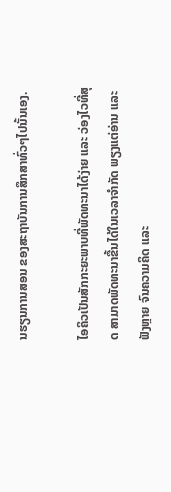ນຮຽນການສອນ ຂອງສະຖາບັນການສຶກສາທົ່ວໆໄປນັ້ນເອງ.

ໄອຄິວເປັນສັກກະຍະພາບທີ່ພັດທະນາໄດ້ງ່າຍ ແລະ ວ່ອງໄວທີ່ສຸດ ສາມາດພັດທະນາຂື້ນໄດ້ໃນເວລາຈຳກັດ ພຽງແຕ່ອ່ານ ແລະ ຟັງຫຼາຍ ຈົນຄວາມຄິດ ແລະ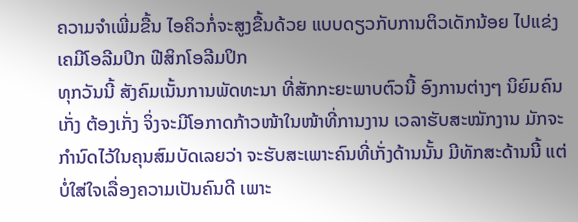ຄວາມຈຳເພີ່ມຂື້ນ ໄອຄິວກໍ່ຈະສູງຂື້ນດ້ວຍ ແບບດຽວກັບການຕິວເດັກນ້ອຍ ໄປແຂ່ງເຄມີໂອລີມປິກ ຟີສິກໂອລີມປິກ
ທຸກວັນນີ້ ສັງຄົມເນັ້ນການພັດທະນາ ທີ່ສັກກະຍະພາບຕົວນີ້ ອົງການຕ່າງໆ ນິຍົມຄົນເກັ່ງ ຕ້ອງເກັ່ງ ຈິ່ງຈະມີໂອກາດກ້າວໜ້າໃນໜ້າທີ່ການງານ ເວລາຮັບສະໝັກງານ ມັກຈະກຳນົດໄວ້ໃນຄຸນສົມບັດເລຍວ່າ ຈະຮັບສະເພາະຄົນທີ່ເກັ່ງດ້ານນັ້ນ ມີທັກສະດ້ານນີ້ ແຕ່ບໍ່ໃສ່ໃຈເລື່ອງຄວາມເປັນຄົນດີ ເພາະ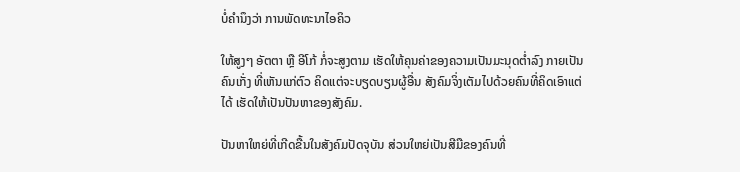ບໍ່ຄຳນຶງວ່າ ການພັດທະນາໄອຄິວ

ໃຫ້ສູງໆ ອັຕຕາ ຫຼື ອີໂກ້ ກໍ່ຈະສູງຕາມ ເຮັດໃຫ້ຄຸນຄ່າຂອງຄວາມເປັນມະນຸດຕ່ຳລົງ ກາຍເປັນຄົນເກັ່ງ ທີ່ເຫັນແກ່ຕົວ ຄິດແຕ່ຈະບຽດບຽນຜູ້ອື່ນ ສັງຄົມຈິ່ງເຕັມໄປດ້ວຍຄົນທີ່ຄິດເອົາແຕ່ໄດ້ ເຮັດໃຫ້ເປັນປັນຫາຂອງສັງຄົມ.

ປັນຫາໃຫຍ່ທີ່ເກີດຂື້ນໃນສັງຄົມປັດຈຸບັນ ສ່ວນໃຫຍ່ເປັນສີມືຂອງຄົນທີ່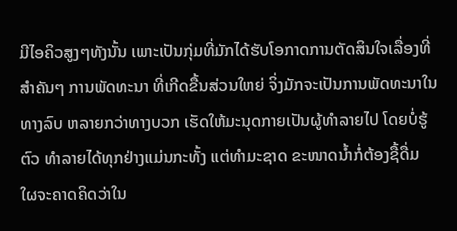ມີໄອຄິວສູງໆທັງນັ້ນ ເພາະເປັນກຸ່ມທີ່ມັກໄດ້ຮັບໂອກາດການຕັດສິນໃຈເລື່ອງທີ່ສຳຄັນໆ ການພັດທະນາ ທີ່ເກີດຂື້ນສ່ວນໃຫຍ່ ຈິ່ງມັກຈະເປັນການພັດທະນາໃນທາງລົບ ຫລາຍກວ່າທາງບວກ ເຮັດໃຫ້ມະນຸດກາຍເປັນຜູ້ທຳລາຍໄປ ໂດຍບໍ່ຮູ້ຕົວ ທຳລາຍໄດ້ທຸກຢ່າງແມ່ນກະທັ້ງ ແຕ່ທຳມະຊາດ ຂະໜາດນ້ຳກໍ່ຕ້ອງຊື້ດື່ມ ໃຜຈະຄາດຄິດວ່າໃນ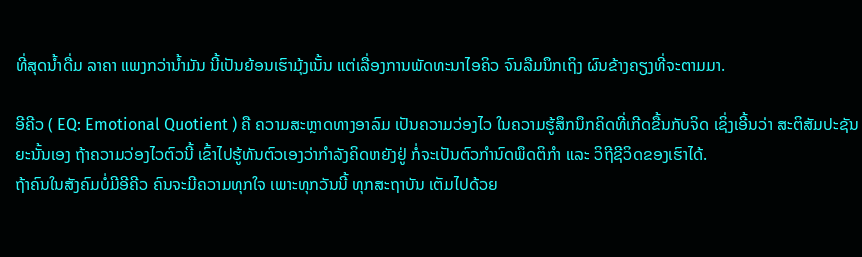ທີ່ສຸດນ້ຳດື່ມ ລາຄາ ແພງກວ່ານ້ຳມັນ ນີ້ເປັນຍ້ອນເຮົາມຸ້ງເນັ້ນ ແຕ່ເລື່ອງການພັດທະນາໄອຄິວ ຈົນລືມນຶກເຖິງ ຜົນຂ້າງຄຽງທີ່ຈະຕາມມາ.

ອີຄີວ ( EQ: Emotional Quotient ) ຄື ຄວາມສະຫຼາດທາງອາລົມ ເປັນຄວາມວ່ອງໄວ ໃນຄວາມຮູ້ສຶກນຶກຄິດທີ່ເກີດຂື້ນກັບຈິດ ເຊິ່ງເອີ້ນວ່າ ສະຕິສັມປະຊັນຍະນັ້ນເອງ ຖ້າຄວາມວ່ອງໄວຕົວນີ້ ເຂົ້າໄປຮູ້ທັນຕົວເອງວ່າກຳລັງຄິດຫຍັງຢູ່ ກໍ່ຈະເປັນຕົວກຳນົດພຶດຕິກຳ ແລະ ວິຖີຊີວິດຂອງເຮົາໄດ້.
ຖ້າຄົນໃນສັງຄົມບໍ່ມີອີຄີວ ຄົນຈະມີຄວາມທຸກໃຈ ເພາະທຸກວັນນີ້ ທຸກສະຖາບັນ ເຕັມໄປດ້ວຍ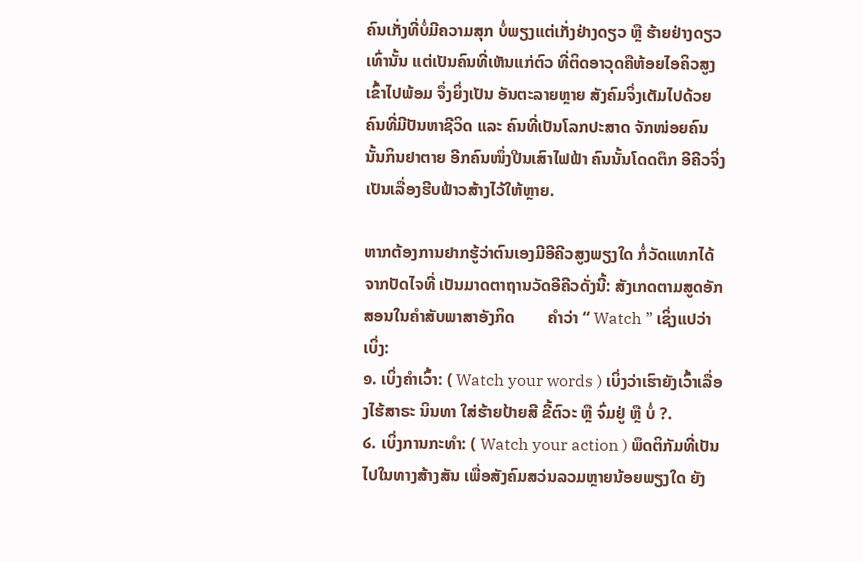ຄົນເກັ່ງທີ່ບໍ່ມີຄວາມສຸກ ບໍ່ພຽງແຕ່ເກັ່ງຢ່າງດຽວ ຫຼື ຮ້າຍຢ່າງດຽວເທົ່ານັ້ນ ແຕ່ເປັນຄົນທີ່ເຫັນແກ່ຕົວ ທີ່ຕິດອາວຸດຄືຫ້ອຍໄອຄິວສູງເຂົ້າໄປພ້ອມ ຈຶ່ງຍິ່ງເປັນ ອັນຕະລາຍຫຼາຍ ສັງຄົມຈິ່ງເຕັມໄປດ້ວຍຄົນທີ່ມີປັນຫາຊີວິດ ແລະ ຄົນທີ່ເປັນໂລກປະສາດ ຈັກໜ່ອຍຄົນນັ້ນກິນຢາຕາຍ ອີກຄົນໜຶ່ງປີນເສົາໄຟຟ້າ ຄົນນັ້ນໂດດຕຶກ ອີຄີວຈິ່ງເປັນເລື່ອງຮີບຟ້າວສ້າງໄວ້ໃຫ້ຫຼາຍ.

ຫາກຕ້ອງການຢາກຮູ້ວ່າຕົນເອງມີອີຄີວສູງພຽງໃດ ກໍ່ວັດແທກໄດ້ຈາກປັດໄຈທີ່ ເປັນມາດຕາຖານວັດອີຄີວດັ່ງນີ້: ສັງເກດຕາມສູດອັກສອນໃນຄຳສັບພາສາອັງກິດ        ຄຳວ່າ “ Watch ” ເຊິ່ງແປວ່າເບິ່ງ:
໑. ເບິ່ງຄຳເວົ້າ: ( Watch your words ) ເບິ່ງວ່າເຮົາຍັງເວົ້າເລື່ອງໄຮ້ສາຣະ ນິນທາ ໃສ່ຮ້າຍປ້າຍສີ ຂີ້ຕົວະ ຫຼື ຈົ່ມຢູ່ ຫຼື ບໍ່ ?.
໒. ເບິ່ງການກະທຳ: ( Watch your action ) ພຶດຕິກັມທີ່ເປັນໄປໃນທາງສ້າງສັນ ເພື່ອສັງຄົມສວ່ນລວມຫຼາຍນ້ອຍພຽງໃດ ຍັງ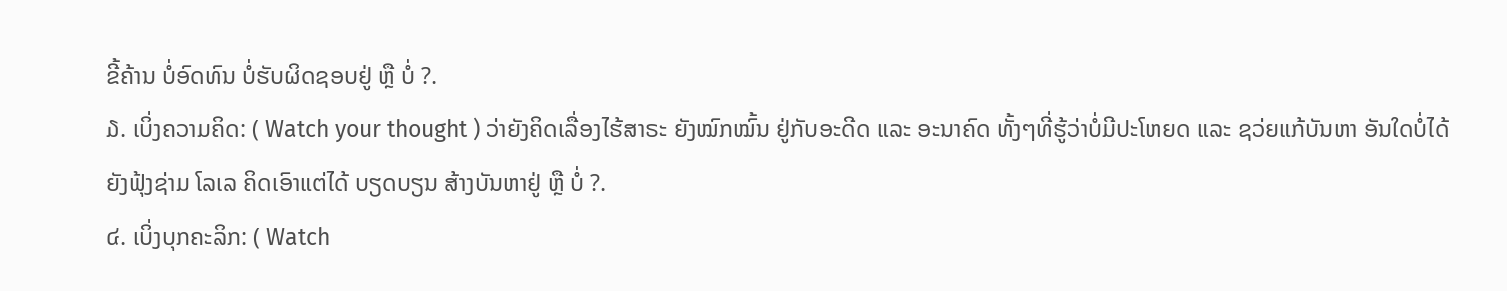ຂີ້ຄ້ານ ບໍ່ອົດທົນ ບໍ່ຮັບຜິດຊອບຢູ່ ຫຼື ບໍ່ ?.
໓. ເບິ່ງຄວາມຄິດ: ( Watch your thought ) ວ່າຍັງຄິດເລື່ອງໄຮ້ສາຣະ ຍັງໝົກໝົ້ນ ຢູ່ກັບອະດີດ ແລະ ອະນາຄົດ ທັ້ງໆທີ່ຮູ້ວ່າບໍ່ມີປະໂຫຍດ ແລະ ຊວ່ຍແກ້ບັນຫາ ອັນໃດບໍ່ໄດ້ ຍັງຟຸ້ງຊ່າມ ໂລເລ ຄິດເອົາແຕ່ໄດ້ ບຽດບຽນ ສ້າງບັນຫາຢູ່ ຫຼື ບໍ່ ?.
໔. ເບິ່ງບຸກຄະລິກ: ( Watch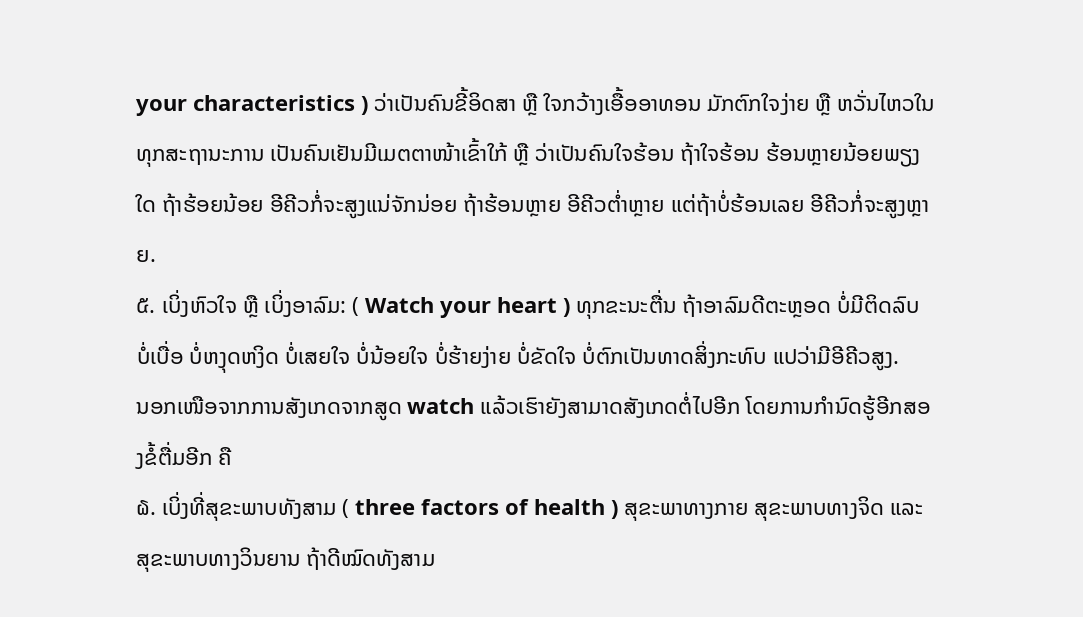your characteristics ) ວ່າເປັນຄົນຂີ້ອິດສາ ຫຼື ໃຈກວ້າງເອື້ອອາທອນ ມັກຕົກໃຈງ່າຍ ຫຼື ຫວັ່ນໄຫວໃນທຸກສະຖານະການ ເປັນຄົນເຢັນມີເມຕຕາໜ້າເຂົ້າໃກ້ ຫຼື ວ່າເປັນຄົນໃຈຮ້ອນ ຖ້າໃຈຮ້ອນ ຮ້ອນຫຼາຍນ້ອຍພຽງໃດ ຖ້າຮ້ອຍນ້ອຍ ອີຄີວກໍ່ຈະສູງແນ່ຈັກນ່ອຍ ຖ້າຮ້ອນຫຼາຍ ອີຄີວຕ່ຳຫຼາຍ ແຕ່ຖ້າບໍ່ຮ້ອນເລຍ ອີຄີວກໍ່ຈະສູງຫຼາຍ.
໕. ເບິ່ງຫົວໃຈ ຫຼື ເບິ່ງອາລົມ: ( Watch your heart ) ທຸກຂະນະຕື່ນ ຖ້າອາລົມດີຕະຫຼອດ ບໍ່ມີຕິດລົບ ບໍ່ເບື່ອ ບໍ່ຫງຸດຫງິດ ບໍ່ເສຍໃຈ ບໍ່ນ້ອຍໃຈ ບໍ່ຮ້າຍງ່າຍ ບໍ່ຂັດໃຈ ບໍ່ຕົກເປັນທາດສິ່ງກະທົບ ແປວ່າມີອີຄີວສູງ.
ນອກເໜືອຈາກການສັງເກດຈາກສູດ watch ແລ້ວເຮົາຍັງສາມາດສັງເກດຕໍ່ໄປອີກ ໂດຍການກຳນົດຮູ້ອີກສອງຂໍ້ຕື່ມອີກ ຄື
໖. ເບິ່ງທີ່ສຸຂະພາບທັງສາມ ( three factors of health ) ສຸຂະພາທາງກາຍ ສຸຂະພາບທາງຈິດ ແລະ ສຸຂະພາບທາງວິນຍານ ຖ້າດີໝົດທັງສາມ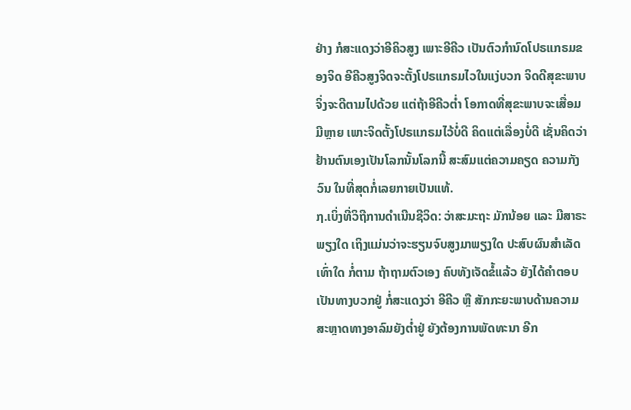ຢ່າງ ກໍສະແດງວ່າອີຄິວສູງ ເພາະອີຄີວ ເປັນຕົວກຳນົດໂປຣແກຣມຂອງຈິດ ອີຄີວສູງຈິດຈະຕັ້ງໂປຣແກຣມໄວໃນແງ່ບວກ ຈິດດີສຸຂະພາບຈິ່ງຈະດີຕາມໄປດ້ວຍ ແຕ່ຖ້າອີຄີວຕ່ຳ ໂອກາດທີ່ສຸຂະພາບຈະເສື່ອມມີຫຼາຍ ເພາະຈິດຕັ້ງໂປຣແກຣມໄວ້ບໍ່ດີ ຄິດແຕ່ເລື່ອງບໍ່ດີ ເຊັ່ນຄິດວ່າຢ້ານຕົນເອງເປັນໂລກນັ້ນໂລກນີ້ ສະສົມແຕ່ຄວາມຄຽດ ຄວາມກັງວົນ ໃນທີ່ສຸດກໍ່ເລຍກາຍເປັນແທ້.
໗.ເບິ່ງທີ່ວິຖີການດຳເນີນຊີວິດ: ວ່າສະມະຖະ ມັກນ້ອຍ ແລະ ມີສາຣະພຽງໃດ ເຖິງແມ່ນວ່າຈະຮຽນຈົບສູງມາພຽງໃດ ປະສົບຜົນສຳເລັດເທົ່າໃດ ກໍ່ຕາມ ຖ້າຖາມຕົວເອງ ຄົບທັງເຈັດຂໍ້ແລ້ວ ຍັງໄດ້ຄຳຕອບເປັນທາງບວກຢູ່ ກໍ່ສະແດງວ່າ ອີຄີວ ຫຼື ສັກກະຍະພາບດ້ານຄວາມສະຫຼາດທາງອາລົມຍັງຕ່ຳຢູ່ ຍັງຕ້ອງການພັດທະນາ ອີກ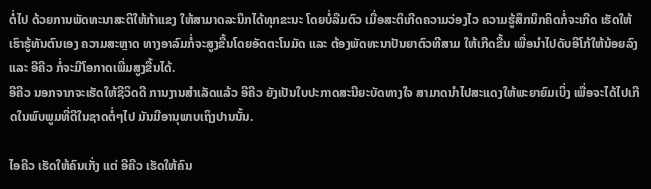ຕໍ່ໄປ ດ້ວຍການພັດທະນາສະຕິໃຫ້ກ້າແຂງ ໃຫ້ສາມາດລະນຶກໄດ້ທຸກຂະນະ ໂດຍບໍ່ລືມຕົວ ເມື່ອສະຕິເກີດຄວາມວ່ອງໄວ ຄວາມຮູ້ສຶກນຶກຄິດກໍ່ຈະເກີດ ເຮັດໃຫ້ເຮົາຮູ້ທັນຕົນເອງ ຄວາມສະຫຼາດ ທາງອາລົມກໍ່ຈະສູງຂື້ນໂດຍອັດຕະໂນມັດ ແລະ ຕ້ອງພັດທະນາປັນຍາຕົວທີສາມ ໃຫ້ເກີດຂື້ນ ເພື່ອນຳໄປດັບອີໂກ້ໃຫ້ນ້ອຍລົງ ແລະ ອີຄີວ ກໍ່ຈະມີໂອກາດເພີ່ມສູງຂື້ນໄດ້.
ອີຄີວ ນອກຈາກຈະເຮັດໃຫ້ຊີວິດດີ ການງານສຳເລັດແລ້ວ ອີຄີວ ຍັງເປັນໃບປະກາດສະນີຍະບັດທາງໃຈ ສາມາດນຳໄປສະແດງໃຫ້ພະຍາຍົມເບິ່ງ ເພື່ອຈະໄດ້ໄປເກີດໃນພົບພູມທີ່ດີໃນຊາດຕໍ່ໆໄປ ມັນມີອານຸພາບເຖິງປານນັ້ນ.

ໄອຄີວ ເຮັດໃຫ້ຄົນເກັ່ງ ແຕ່ ອີຄີວ ເຮັດໃຫ້ຄົນ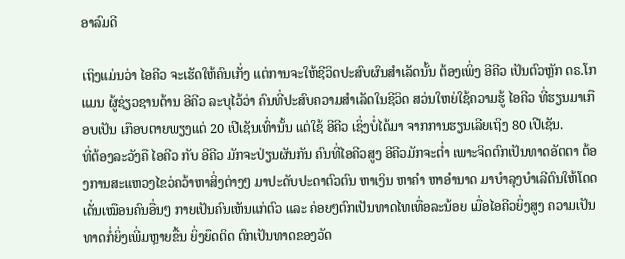ອາລົມດີ

ເຖິງແມ່ນວ່າ ໄອຄີວ ຈະເຮັດໃຫ້ຄົນເກັ່ງ ແຕ່ການຈະໃຫ້ຊີວິດປະສົບຜົນສຳເລັດນັ້ນ ຕ້ອງເພິ່ງ ອີຄີວ ເປັນຕົວຫຼັກ ດຣ.ໂກແມນ ຜູ້ຊ່ຽວຊານດ້ານ ອີຄີວ ລະບຸໄວ້ວ່າ ຄົນທີ່ປະສົບຄວາມສຳເລັດໃນຊີວິດ ສວ່ນໃຫຍ່ໃຊ້ຄວາມຮູ້ ໄອຄີວ ທີ່ຮຽນມາເກືອບເປັນ ເກືອບຕາຍພຽງແຕ່ 20 ເປີເຊັນເທົ່ານັ້ນ ແຕ່ໃຊ້ ອີຄີວ ເຊິ່ງບໍ່ໄດ້ມາ ຈາກການຮຽນເລີຍເຖິງ 80 ເປີເຊັນ.
ທີ່ຕ້ອງລະວັງຄື ໄອຄີວ ກັບ ອີຄີວ ມັກຈະປ່ຽນຜັນກັນ ຄົນທີ່ໄອຄີວສູງ ອີຄີວມັກຈະຕ່ຳ ເພາະຈິດຕົກເປັນທາດອັຕຕາ ຕ້ອງການສະແຫວງໄຂວ່ຄວ້າຫາສິ່ງຕ່າງໆ ມາປະດັບປະດາຕົວຕົນ ຫາເງິນ ຫາຄຳ ຫາອຳນາດ ມາບຳລຸງບຳເລີຕົນໃຫ້ໂດດເດັ່ນເໝືອນຄົນອື່ນໆ ກາຍເປັນຄົນເຫັນແກ່ຕົວ ແລະ ຄ່ອຍໆຕົກເປັນທາດໄທເທື່ອລະນ້ອຍ ເມື່ອໄອຄີວຍິ່ງສູງ ຄວາມເປັນທາດກໍ່ຍິ່ງເພີ່ມຫຼາຍຂື້ນ ຍິ່ງຍຶດຕິດ ຕົກເປັນທາດຂອງວັດ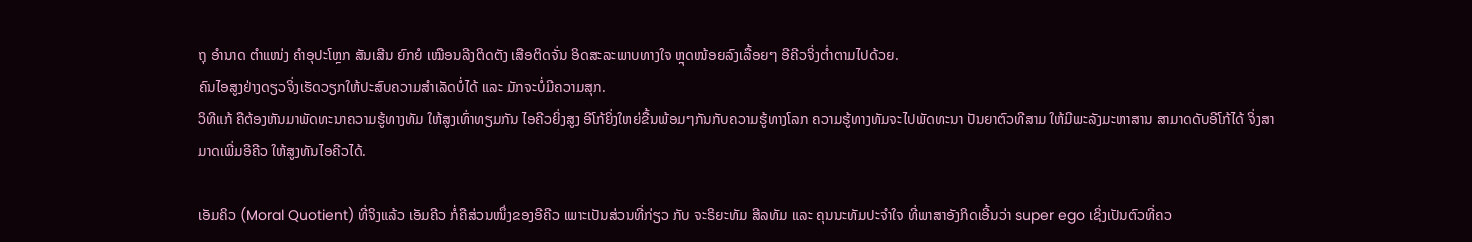ຖຸ ອຳນາດ ຕຳແໜ່ງ ຄຳອຸປະໂຫຼກ ສັນເສີນ ຍົກຍໍ ເໝືອນລີງຕິດຕັງ ເສືອຕິດຈັ່ນ ອິດສະລະພາບທາງໃຈ ຫຼຸດໜ້ອຍລົງເລື້ອຍໆ ອີຄີວຈິ່ງຕ່ຳຕາມໄປດ້ວຍ.
ຄົນໄອສູງຢ່າງດຽວຈິ່ງເຮັດວຽກໃຫ້ປະສົບຄວາມສຳເລັດບໍ່ໄດ້ ແລະ ມັກຈະບໍ່ມີຄວາມສຸກ.
ວິທີແກ້ ຄືຕ້ອງຫັນມາພັດທະນາຄວາມຮູ້ທາງທັມ ໃຫ້ສູງເທົ່າທຽມກັນ ໄອຄີວຍິ່ງສູງ ອີໂກ້ຍິ່ງໃຫຍ່ຂື້ນພ້ອມໆກັນກັບຄວາມຮູ້ທາງໂລກ ຄວາມຮູ້ທາງທັມຈະໄປພັດທະນາ ປັນຍາຕົວທີສາມ ໃຫ້ມີພະລັງມະຫາສານ ສາມາດດັບອີໂກ້ໄດ້ ຈິ່ງສາມາດເພີ່ມອີຄີວ ໃຫ້ສູງທັນໄອຄີວໄດ້.

ເອັມຄິວ (Moral Quotient) ທີ່ຈິງແລ້ວ ເອັມຄີວ ກໍ່ຄືສ່ວນໜຶ່ງຂອງອີຄີວ ເພາະເປັນສ່ວນທີ່ກ່ຽວ ກັບ ຈະຣິຍະທັມ ສີລທັມ ແລະ ຄຸນນະທັມປະຈຳໃຈ ທີ່ພາສາອັງກິດເອີ້ນວ່າ super ego ເຊິ່ງເປັນຕົວທີ່ຄວ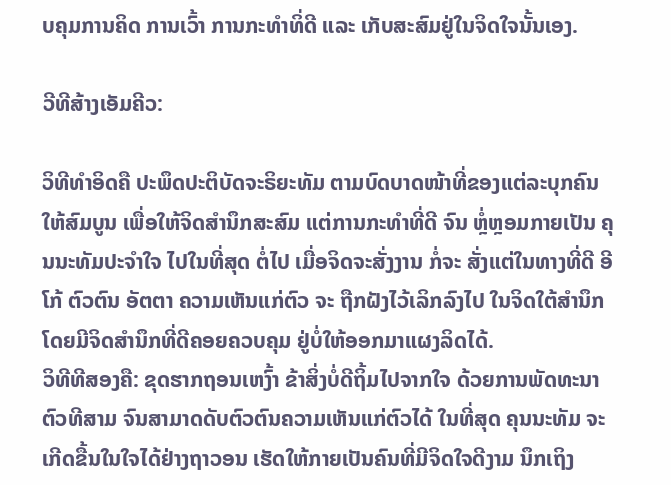ບຄຸມການຄິດ ການເວົ້າ ການກະທຳທິ່ດີ ແລະ ເກັບສະສົມຢູ່ໃນຈິດໃຈນັ້ນເອງ.

ວີທີສ້າງເອັມຄີວ:

ວິທີທຳອິດຄື ປະພຶດປະຕິບັດຈະຣິຍະທັມ ຕາມບົດບາດໜ້າທີ່ຂອງແຕ່ລະບຸກຄົນ ໃຫ້ສົມບູນ ເພື່ອໃຫ້ຈິດສຳນຶກສະສົມ ແຕ່ການກະທຳທີ່ດີ ຈົນ ຫຼໍ່ຫຼອມກາຍເປັນ ຄຸນນະທັມປະຈຳໃຈ ໄປໃນທີ່ສຸດ ຕໍ່ໄປ ເມື່ອຈິດຈະສັ່ງງານ ກໍ່ຈະ ສັ່ງແຕ່ໃນທາງທີ່ດີ ອີໂກ້ ຕົວຕົນ ອັຕຕາ ຄວາມເຫັນແກ່ຕົວ ຈະ ຖືກຝັງໄວ້ເລິກລົງໄປ ໃນຈິດໃຕ້ສຳນຶກ ໂດຍມີຈິດສຳນຶກທີ່ດີຄອຍຄວບຄຸມ ຢູ່ບໍ່ໃຫ້ອອກມາແຜງລິດໄດ້.
ວິທີທີສອງຄື: ຂຸດຮາກຖອນເຫງົ້າ ຂ້າສິ່ງບໍ່ດີຖິ້ມໄປຈາກໃຈ ດ້ວຍການພັດທະນາຕົວທີສາມ ຈົນສາມາດດັບຕົວຕົນຄວາມເຫັນແກ່ຕົວໄດ້ ໃນທີ່ສຸດ ຄຸນນະທັມ ຈະເກີດຂື້ນໃນໃຈໄດ້ຢ່າງຖາວອນ ເຮັດໃຫ້ກາຍເປັນຄົນທີ່ມີຈິດໃຈດີງາມ ນຶກເຖິງ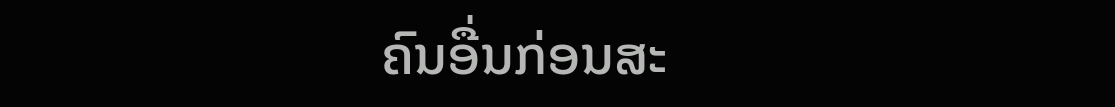ຄົນອື່ນກ່ອນສະ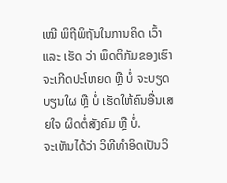ເໝີ ພິຖີພິຖັນໃນການຄິດ ເວົ້າ ແລະ ເຮັດ ວ່າ ພຶດຕິກັມຂອງເຮົາຈະເກີດປະໂຫຍດ ຫຼື ບໍ່ ຈະບຽດບຽນໃຜ ຫຼື ບໍ່ ເຮັດໃຫ້ຄົນອື່ນເສຍໃຈ ຜິດຕໍ່ສັງຄົມ ຫຼື ບໍ່.
ຈະເຫັນໄດ້ວ່າ ວິທີທຳອິດເປັນວິ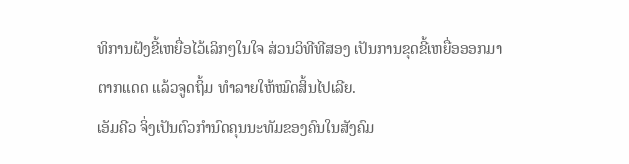ທິການຝັງຂີ້ເຫຍື່ອໄວ້ເລິກໆໃນໃຈ ສ່ວນວິທີທີສອງ ເປັນການຂຸດຂີ້ເຫຍື່ອອອກມາຕາກແດດ ແລ້ວຈູດຖິ້ມ ທຳລາຍໃຫ້ໝົດສິ້ນໄປເລີຍ.
ເອັມຄີວ ຈິ່ງເປັນຕົວກຳນົດຄຸນນະທັມຂອງຄົນໃນສັງຄົມ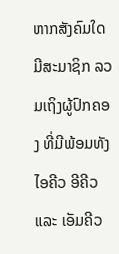ຫາກສັງຄົມໃດມີສະມາຊິກ ລວມເຖິງຜູ້ປົກຄອງ ທີ່ມີພ້ອມທັງ ໄອຄີວ ອີຄີວ ແລະ ເອັມຄີວ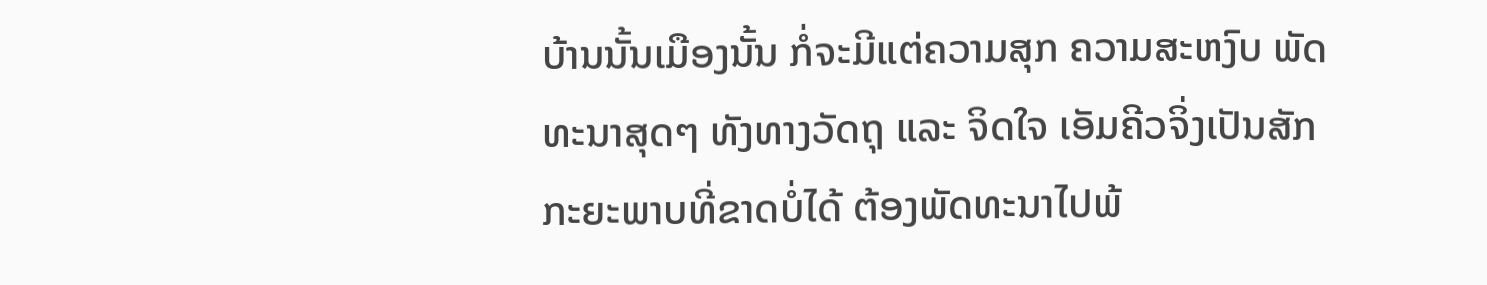ບ້ານນັ້ນເມືອງນັ້ນ ກໍ່ຈະມີແຕ່ຄວາມສຸກ ຄວາມສະຫງົບ ພັດທະນາສຸດໆ ທັງທາງວັດຖຸ ແລະ ຈິດໃຈ ເອັມຄີວຈິ່ງເປັນສັກກະຍະພາບທີ່ຂາດບໍ່ໄດ້ ຕ້ອງພັດທະນາໄປພ້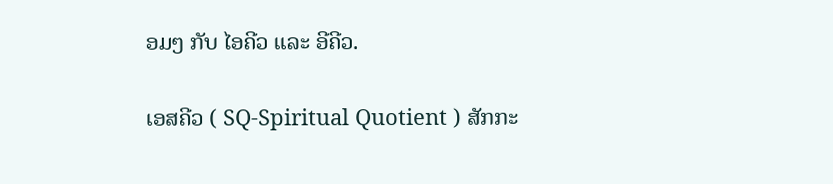ອມໆ ກັບ ໄອຄີວ ແລະ ອີຄີວ.

ເອສຄີວ ( SQ-Spiritual Quotient ) ສັກກະ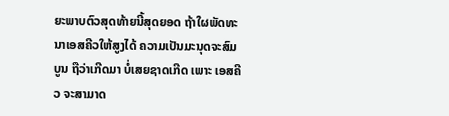ຍະພາບຕົວສຸດທ້າຍນີ້ສຸດຍອດ ຖ້າໃຜພັດທະນາເອສຄີວໃຫ້ສູງໄດ້ ຄວາມເປັນມະນຸດຈະສົມບູນ ຖືວ່າເກີດມາ ບໍ່ເສຍຊາດເກີດ ເພາະ ເອສຄີວ ຈະສາມາດ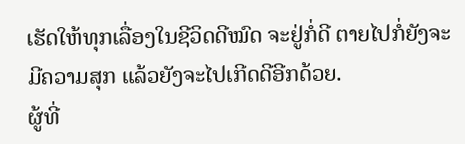ເຮັດໃຫ້ທຸກເລື່ອງໃນຊີວິດດີໝົດ ຈະຢູ່ກໍ່ດີ ຕາຍໄປກໍ່ຍັງຈະມີຄວາມສຸກ ແລ້ວຍັງຈະໄປເກີດດີອີກດ້ວຍ.
ຜູ້ທີ່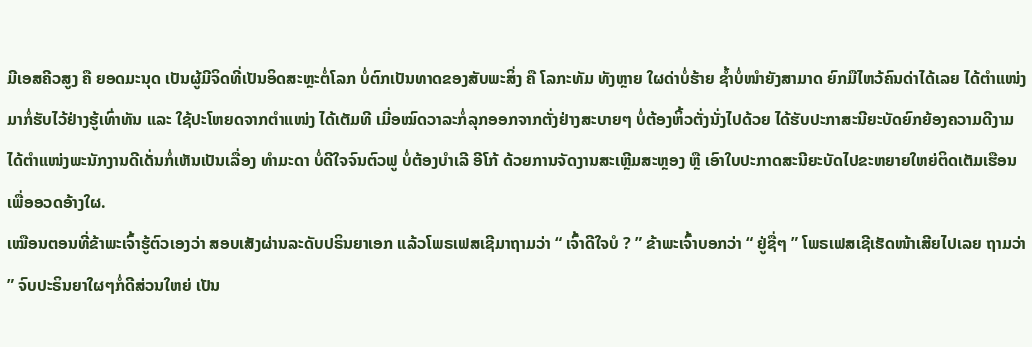ມີເອສຄີວສູງ ຄື ຍອດມະນຸດ ເປັນຜູ້ມີຈິດທີ່ເປັນອິດສະຫຼະຕໍ່ໂລກ ບໍ່ຕົກເປັນທາດຂອງສັບພະສິ່ງ ຄື ໂລກະທັມ ທັງຫຼາຍ ໃຜດ່າບໍ່ຮ້າຍ ຊ້ຳບໍ່ໜຳຍັງສາມາດ ຍົກມືໄຫວ້ຄົນດ່າໄດ້ເລຍ ໄດ້ຕຳແໜ່ງມາກໍ່ຮັບໄວ້ຢ່າງຮູ້ເທົ່າທັນ ແລະ ໃຊ້ປະໂຫຍດຈາກຕຳແໜ່ງ ໄດ້ເຕັມທີ ເມີ່ອໝົດວາລະກໍ່ລຸກອອກຈາກຕັ່ງຢ່າງສະບາຍໆ ບໍ່ຕ້ອງຫິ້ວຕັ່ງນັ່ງໄປດ້ວຍ ໄດ້ຮັບປະກາສະນີຍະບັດຍົກຍ້ອງຄວາມດີງາມ ໄດ້ຕຳແໜ່ງພະນັກງານດີເດັ່ນກໍ່ເຫັນເປັນເລື່ອງ ທຳມະດາ ບໍ່ດີໃຈຈົນຕົວຟູ ບໍ່ຕ້ອງບຳເລີ ອີໂກ້ ດ້ວຍການຈັດງານສະເຫຼີມສະຫຼອງ ຫຼື ເອົາໃບປະກາດສະນີຍະບັດໄປຂະຫຍາຍໃຫຍ່ຕິດເຕັມເຮືອນເພື່ອອວດອ້າງໃຜ.
ເໝືອນຕອນທີ່ຂ້າພະເຈົ້າຮູ້ຕົວເອງວ່າ ສອບເສັງຜ່ານລະດັບປຣິນຍາເອກ ແລ້ວໂພຣເຟສເຊີມາຖາມວ່າ “ ເຈົ້າດີໃຈບໍ ? ” ຂ້າພະເຈົ້າບອກວ່າ “ ຢູ່ຊື່ໆ ” ໂພຣເຟສເຊີເຮັດໜ້າເສີຍໄປເລຍ ຖາມວ່າ ” ຈົບປະຣິນຍາໃຜໆກໍ່ດີສ່ວນໃຫຍ່ ເປັນ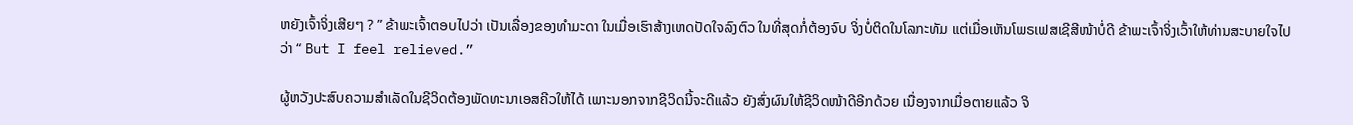ຫຍັງເຈົ້າຈິ່ງເສີຍໆ ? ” ຂ້າພະເຈົ້າຕອບໄປວ່າ ເປັນເລື່ອງຂອງທຳມະດາ ໃນເມື່ອເຮົາສ້າງເຫດປັດໃຈລົງຕົວ ໃນທີ່ສຸດກໍ່ຕ້ອງຈົບ ຈິ່ງບໍ່ຕິດໃນໂລກະທັມ ແຕ່ເມື່ອເຫັນໂພຣເຟສເຊີສີໜ້າບໍ່ດີ ຂ້າພະເຈົ້າຈິ່ງເວົ້າໃຫ້ທ່ານສະບາຍໃຈໄປວ່າ “ But I feel relieved.”

ຜູ້ຫວັງປະສົບຄວາມສຳເລັດໃນຊີວິດຕ້ອງພັດທະນາເອສຄີວໃຫ້ໄດ້ ເພາະນອກຈາກຊີວິດນີ້ຈະດີແລ້ວ ຍັງສົ່ງຜົນໃຫ້ຊີວິດໜ້າດີອີກດ້ວຍ ເນື່ອງຈາກເມື່ອຕາຍແລ້ວ ຈິ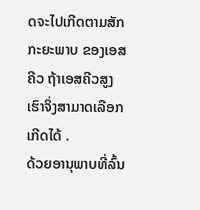ດຈະໄປເກີດຕາມສັກກະຍະພາບ ຂອງເອສຄີວ ຖ້າເອສຄີວສູງເຮົາຈິ່ງສາມາດເລືອກເກີດໄດ້ .
ດ້ວຍອານຸພາບທີ່ລົ້ນ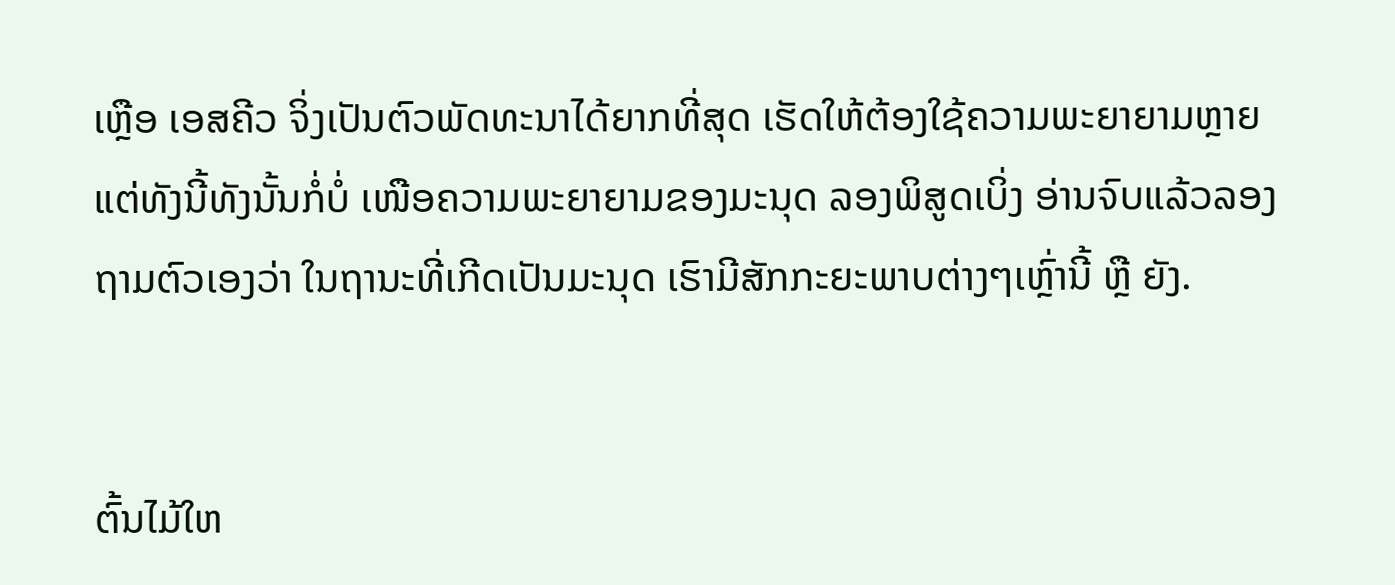ເຫຼືອ ເອສຄີວ ຈິ່ງເປັນຕົວພັດທະນາໄດ້ຍາກທີ່ສຸດ ເຮັດໃຫ້ຕ້ອງໃຊ້ຄວາມພະຍາຍາມຫຼາຍ ແຕ່ທັງນີ້ທັງນັ້ນກໍ່ບໍ່ ເໜືອຄວາມພະຍາຍາມຂອງມະນຸດ ລອງພິສູດເບິ່ງ ອ່ານຈົບແລ້ວລອງຖາມຕົວເອງວ່າ ໃນຖານະທີ່ເກີດເປັນມະນຸດ ເຮົາມີສັກກະຍະພາບຕ່າງໆເຫຼົ່ານີ້ ຫຼື ຍັງ.


ຕົ້ນໄມ້ໃຫ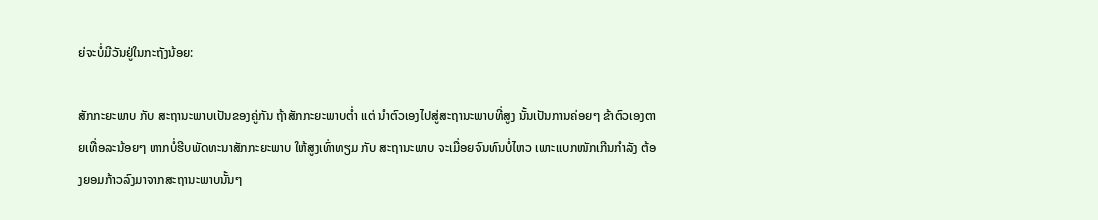ຍ່ຈະບໍ່ມີວັນຢູ່ໃນກະຖັງນ້ອຍ:

ສັກກະຍະພາບ ກັບ ສະຖານະພາບເປັນຂອງຄູ່ກັນ ຖ້າສັກກະຍະພາບຕ່ຳ ແຕ່ ນຳຕົວເອງໄປສູ່ສະຖານະພາບທີ່ສູງ ນັ້ນເປັນການຄ່ອຍໆ ຂ້າຕົວເອງຕາຍເທື່ອລະນ້ອຍໆ ຫາກບໍ່ຮີບພັດທະນາສັກກະຍະພາບ ໃຫ້ສູງເທົ່າທຽມ ກັບ ສະຖານະພາບ ຈະເມື່ອຍຈົນທົນບໍ່ໄຫວ ເພາະແບກໜັກເກີນກຳລັງ ຕ້ອງຍອມກ້າວລົງມາຈາກສະຖານະພາບນັ້ນໆ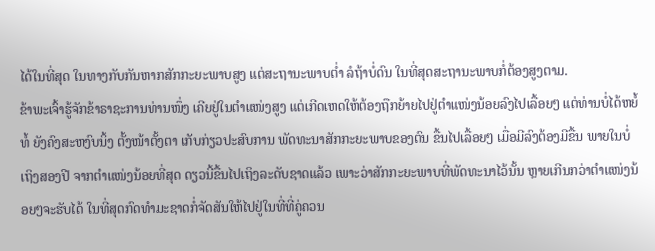ໄດ້ໃນທີ່ສຸດ ໃນທາງກັບກັນຫາກສັກກະຍະພາບສູງ ແຕ່ສະຖານະພາບຕ່ຳ ລໍຖ້າບໍ່ດົນ ໃນທີ່ສຸດສະຖານະພາບກໍ່ຕ້ອງສູງຕາມ.
ຂ້າພະເຈົ້າຮູ້ຈັກຂ້າຣາຊະການທ່ານໜຶ່ງ ເຄີຍຢູ່ໃນຕຳແໜ່ງສູງ ແຕ່ເກີດເຫດໃຫ້ຕ້ອງຖືກຍ້າຍໄປຢູ່ຕຳແໜ່ງນ້ອຍລົງໄປເລື້ອຍໆ ແຕ່ທ່ານບໍ່ໄດ້ຫຍໍ້ທໍ້ ຍັງຄົງສະຫງົບນິ້ງ ຕັ້ງໜ້າຕັ້ງຕາ ເກັບກ່ຽວປະສົບການ ພັດທະນາສັກກະຍະພາບຂອງຕົນ ຂື້ນໄປເລື້ອຍໆ ເມື່ອມີລົງຕ້ອງມີຂື້ນ ພາຍໃນບໍ່ເຖິງສອງປີ ຈາກຕຳແໜ່ງນ້ອຍທີ່ສຸດ ດຽວນີ້ຂື້ນໄປເຖິງລະດັບຊາດແລ້ວ ເພາະວ່າສັກກະຍະພາບທີ່ພັດທະນາໄວ້ນັ້ນ ຫຼາຍເກີນກວ່າຕຳແໜ່ງນ້ອຍໆຈະຮັບໄດ້ ໃນທີ່ສຸດກົດທຳມະຊາດກໍ່ຈັດສັນໃຫ້ໄປຢູ່ໃນທີ່ທີ່ຄູ່ຄວນ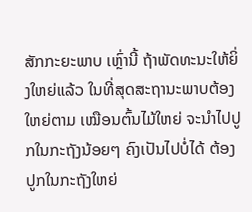ສັກກະຍະພາບ ເຫຼົ່ານີ້ ຖ້າພັດທະນະໃຫ້ຍິ່ງໃຫຍ່ແລ້ວ ໃນທີ່ສຸດສະຖານະພາບຕ້ອງໃຫຍ່ຕາມ ເໝືອນຕົ້ນໄມ້ໃຫຍ່ ຈະນຳໄປປູກໃນກະຖັງນ້ອຍໆ ຄົງເປັນໄປບໍ່ໄດ້ ຕ້ອງປູກໃນກະຖັງໃຫຍ່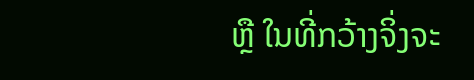ຫຼື ໃນທີ່ກວ້າງຈິ່ງຈະ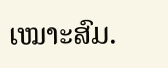ເໝາະສົມ.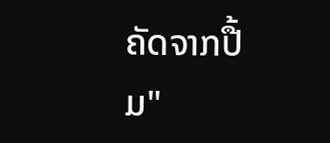ຄັດຈາກປື້ມ"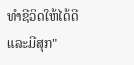ທຳຊີວິດໃຫ້ໄດ້ດີ ແລະມີສຸກ"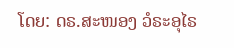ໂດຍ: ດຣ.ສະໜອງ ວໍຣະອຸໄຣ